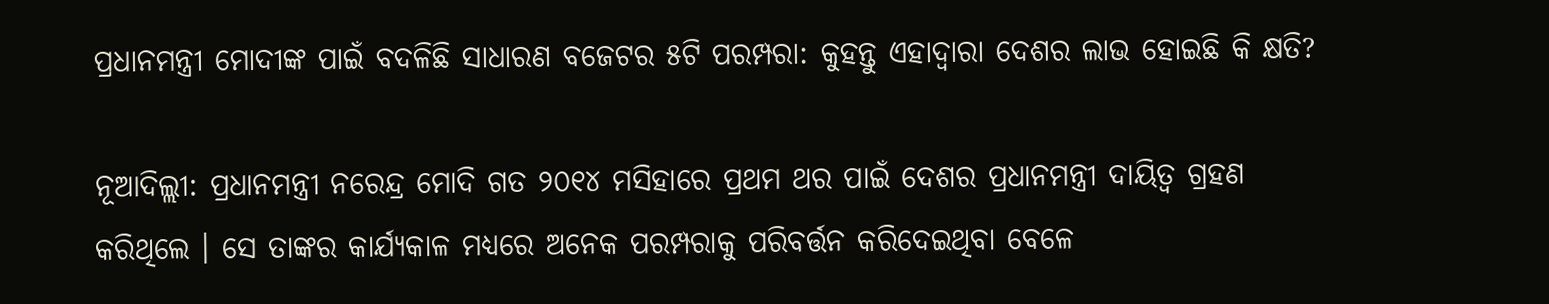ପ୍ରଧାନମନ୍ତ୍ରୀ ମୋଦୀଙ୍କ ପାଇଁ ବଦଳିଛି ସାଧାରଣ ବଜେଟର ୫ଟି ପରମ୍ପରା: କୁହନ୍ତୁ ଏହାଦ୍ୱାରା ଦେଶର ଲାଭ ହୋଇଛି କି କ୍ଷତି?

ନୂଆଦିଲ୍ଲୀ: ପ୍ରଧାନମନ୍ତ୍ରୀ ନରେନ୍ଦ୍ର ମୋଦି ଗତ ୨୦୧୪ ମସିହାରେ ପ୍ରଥମ ଥର ପାଇଁ ଦେଶର ପ୍ରଧାନମନ୍ତ୍ରୀ ଦାୟିତ୍ୱ ଗ୍ରହଣ କରିଥିଲେ । ସେ ତାଙ୍କର କାର୍ଯ୍ୟକାଳ ମଧ୍ୟରେ ଅନେକ ପରମ୍ପରାକୁ ପରିବର୍ତ୍ତନ କରିଦେଇଥିବା ବେଳେ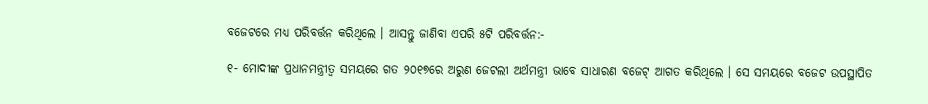ବଜେଟରେ ମଧ୍ୟ ପରିବର୍ତ୍ତନ କରିଥିଲେ । ଆସନ୍ତୁ ଜାଣିବା ଏପରି ୫ଟି ପରିବର୍ତ୍ତନ:-

୧- ମୋଦୀଙ୍କ ପ୍ରଧାନମନ୍ତ୍ରୀତ୍ୱ ସମୟରେ ଗତ ୨୦୧୭ରେ ଅରୁଣ ଜେଟଲୀ ଅର୍ଥମନ୍ତ୍ରୀ ଭାବେ ସାଧାରଣ ବଜେଟ୍ ଆଗତ କରିଥିଲେ । ସେ ସମୟରେ ବଜେଟ ଉପସ୍ଥାପିତ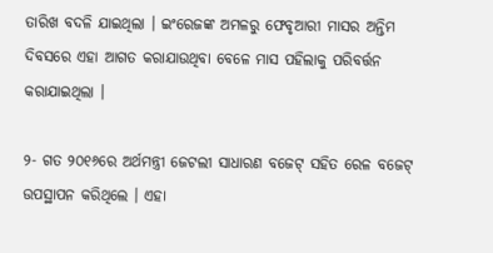ତାରିଖ ବଦଳି ଯାଇଥିଲା । ଇଂରେଜଙ୍କ ଅମଳରୁ ଫେବୃଆରୀ ମାସର ଅନ୍ତିମ ଦିବସରେ ଏହା ଆଗତ କରାଯାଉଥିବା ବେଳେ ମାସ ପହିଲାକୁ ପରିବର୍ତ୍ତନ କରାଯାଇଥିଲା ।

୨- ଗତ ୨୦୧୬ରେ ଅର୍ଥମନ୍ତ୍ରୀ ଜେଟଲୀ ସାଧାରଣ ବଜେଟ୍ ସହିତ ରେଳ ବଜେଟ୍ ଉପସ୍ଥାପନ କରିଥିଲେ । ଏହା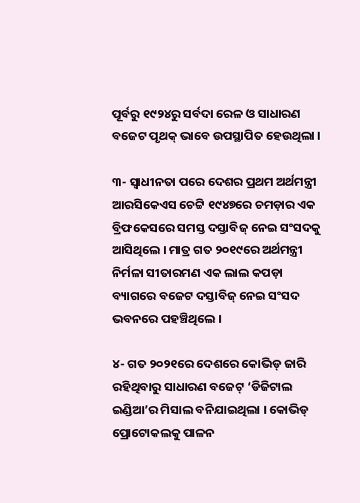ପୂର୍ବରୁ ୧୯୨୪ରୁ ସର୍ବଦା ରେଳ ଓ ସାଧାରଣ ବଜେଟ ପୃଥକ୍ ଭାବେ ଉପସ୍ଥାପିତ ହେଉଥିଲା ।

୩- ସ୍ୱାଧୀନତା ପରେ ଦେଶର ପ୍ରଥମ ଅର୍ଥମନ୍ତ୍ରୀ ଆରସିକେଏସ ଚେଟ୍ଟି ୧୯୪୭ରେ ଚମଡ଼ାର ଏକ ବ୍ରିଫକେସରେ ସମସ୍ତ ଦସ୍ତାବିଜ୍ ନେଇ ସଂସଦକୁ ଆସିଥିଲେ । ମାତ୍ର ଗତ ୨୦୧୯ରେ ଅର୍ଥମନ୍ତ୍ରୀ ନିର୍ମଳା ସୀତାରମଣ ଏକ ଲାଲ କପଡ଼ା ବ୍ୟାଗରେ ବଜେଟ ଦସ୍ତାବିଜ୍ ନେଇ ସଂସଦ ଭବନରେ ପହଞ୍ଚିଥିଲେ ।

୪- ଗତ ୨୦୨୧ରେ ଦେଶରେ କୋଭିଡ୍ ଜାରି ରହିଥିବାରୁ ସାଧାରଣ ବଜେଟ୍ ‘ଡିଜିଟାଲ ଇଣ୍ଡିଆ’ର ମିସାଲ ବନିଯାଇଥିଲା । କୋଭିଡ୍ ପ୍ରୋଟୋକଲକୁ ପାଳନ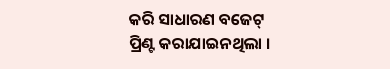କରି ସାଧାରଣ ବଜେଟ୍ ପ୍ରିଣ୍ଟ କରାଯାଇନଥିଲା ।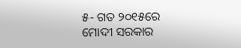୫- ଗତ ୨୦୧୫ରେ ମୋଦୀ ସରକାର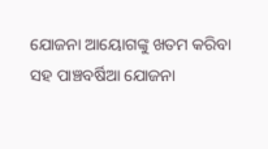ଯୋଜନା ଆୟୋଗଙ୍କୁ ଖତମ କରିବା ସହ ପାଞ୍ଚବର୍ଷିଆ ଯୋଜନା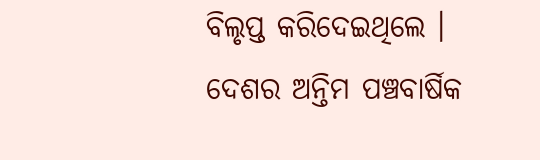ବିଲୃପ୍ତ କରିଦେଇଥିଲେ । ଦେଶର ଅନ୍ତିମ ପଞ୍ଚବାର୍ଷିକ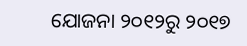ଯୋଜନା ୨୦୧୨ରୁ ୨୦୧୭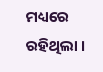ମଧ୍ୟରେ ରହିଥିଲା ।